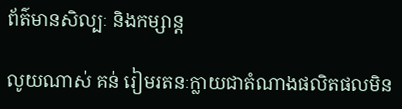ព័ត៌មានសិល្បៈ និងកម្សាន្ត

លូយណាស់ គន់ រៀមរតនៈក្លាយជាតំណាងផលិតផលមិន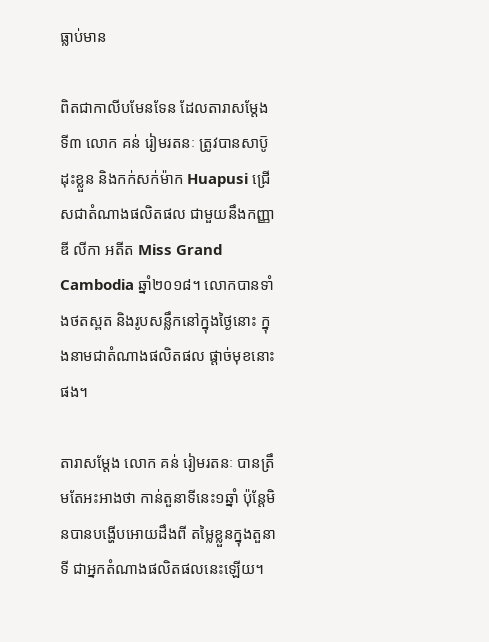ធ្លាប់មាន

ពិតជាកាលីបមែនទែន ដែលតារាសម្ដែងទី៣ លោក គន់ រៀមរតនៈ ត្រូវបានសាប៑ូដុះខ្លួន និងកក់សក់ម៉ាក Huapusi ជ្រើសជាតំណាងផលិតផល ជាមួយនឹងកញ្ញា ឌី លីកា អតីត Miss Grand Cambodia ឆ្នាំ២០១៨។ លោកបានទាំងថតស្ពត និងរូបសន្លឹកនៅក្នុងថ្ងៃនោះ ក្នុងនាមជាតំណាងផលិតផល ផ្ដាច់មុខនោះផង។

តារាសម្ដែង លោក គន់ រៀមរតនៈ បានត្រឹមតែអះអាងថា កាន់តួនាទីនេះ១ឆ្នាំ ប៉ុន្តែមិនបានបង្ហើបអោយដឹងពី តម្លៃខ្លួនក្នុងតួនាទី ជាអ្នកតំណាងផលិតផលនេះឡើយ។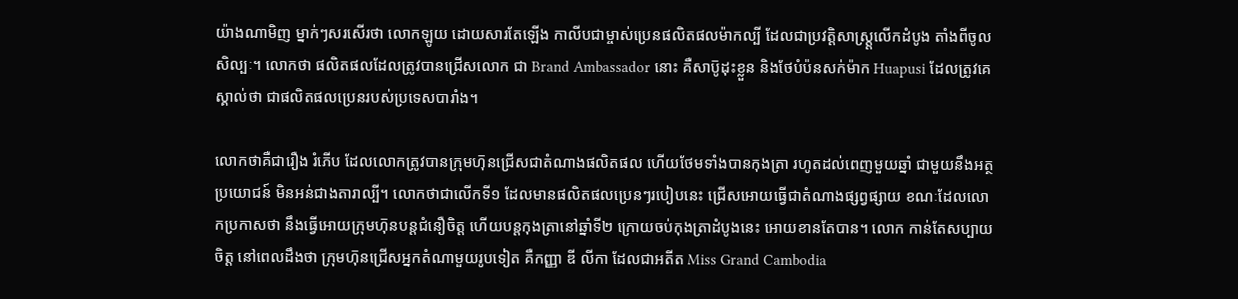យ៉ាងណាមិញ ម្នាក់ៗសរសើរថា លោកឡូយ ដោយសារតែឡើង កាលីបជាម្ចាស់ប្រេនផលិតផលម៉ាកល្បី ដែលជាប្រវត្តិសាស្ត្ត្រលើកដំបូង តាំងពីចូលសិល្បៈ។ លោកថា ផលិតផលដែលត្រូវបានជ្រើសលោក ជា Brand Ambassador នោះ គឺសាប៑ូដុះខ្លួន និងថែបំប៉នសក់ម៉ាក Huapusi ដែលត្រូវគេស្គាល់ថា ជាផលិតផលប្រេនរបស់ប្រទេសបារាំង។

លោកថាគឺជារឿង រំភើប ដែលលោកត្រូវបានក្រុមហ៑ុនជ្រើសជាតំណាងផលិតផល ហើយថែមទាំងបានកុងត្រា រហូតដល់ពេញមួយឆ្នាំ ជាមួយនឹងអត្ថប្រយោជន៍ មិនអន់ជាងតារាល្បី។ លោកថាជាលើកទី១ ដែលមានផលិតផលប្រេនៗរបៀបនេះ ជ្រើសអោយធ្វើជាតំណាងផ្សព្វផ្សាយ ខណៈដែលលោកប្រកាសថា នឹងធ្វើអោយក្រុមហ៑ុនបន្តជំនឿចិត្ត ហើយបន្តកុងត្រានៅឆ្នាំទី២ ក្រោយចប់កុងត្រាដំបូងនេះ អោយខានតែបាន។ លោក កាន់តែសប្បាយចិត្ត នៅពេលដឹងថា ក្រុមហ៑ុនជ្រើសអ្នកតំណាមួយរូបទៀត គឺកញ្ញា ឌី លីកា ដែលជាអតីត Miss Grand Cambodia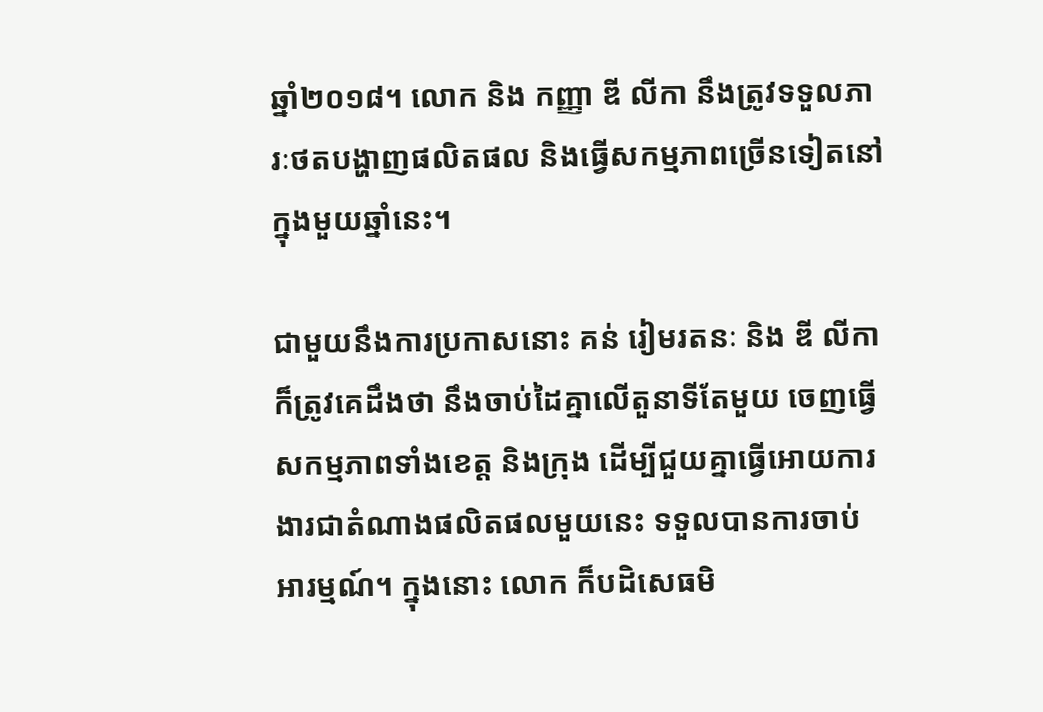ឆ្នាំ២០១៨។ លោក និង កញ្ញា ឌី លីកា នឹងត្រូវទទួលភារៈថតបង្ហាញផលិតផល និងធ្វើសកម្មភាពច្រើនទៀតនៅក្នុងមួយឆ្នាំនេះ។

ជាមួយនឹងការប្រកាសនោះ គន់ រៀមរតនៈ និង ឌី លីកា ក៏ត្រូវគេដឹងថា នឹងចាប់ដៃគ្នាលើតួនាទីតែមួយ ចេញធ្វើសកម្មភាពទាំងខេត្ត និងក្រុង ដើម្បីជួយគ្នាធ្វើអោយការងារជាតំណាងផលិតផលមួយនេះ ទទួលបានការចាប់អារម្មណ៍។ ក្នុងនោះ លោក ក៏បដិសេធមិ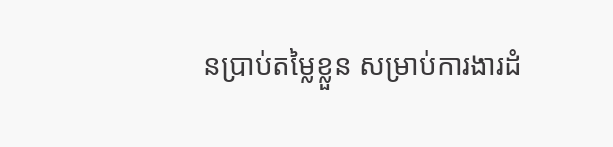នប្រាប់តម្លៃខ្លួន សម្រាប់ការងារដំ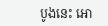បូងនេះ អោ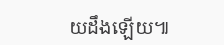យដឹងឡើយ៕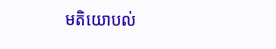មតិយោបល់